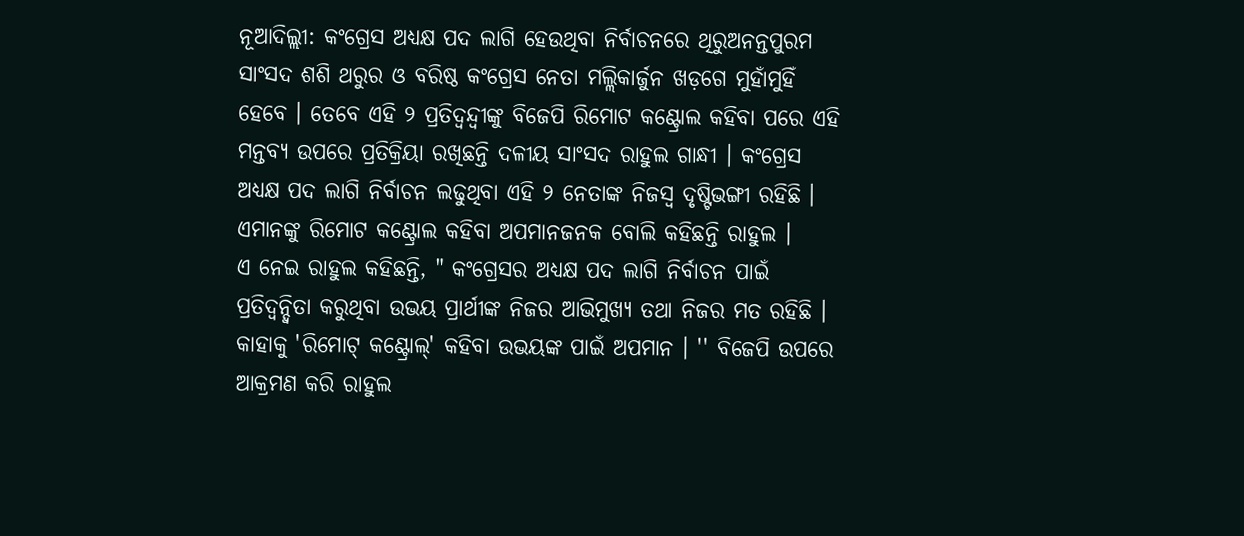ନୂଆଦିଲ୍ଲୀ: କଂଗ୍ରେସ ଅଧ୍ୟକ୍ଷ ପଦ ଲାଗି ହେଉଥିବା ନିର୍ବାଚନରେ ଥିରୁଅନନ୍ତପୁରମ ସାଂସଦ ଶଶି ଥରୁର ଓ ବରିଷ୍ଠ କଂଗ୍ରେସ ନେତା ମଲ୍ଲିକାର୍ଜୁନ ଖଡ଼ଗେ ମୁହାଁମୁହିଁ ହେବେ । ତେବେ ଏହି ୨ ପ୍ରତିଦ୍ବନ୍ଦ୍ବୀଙ୍କୁ ବିଜେପି ରିମୋଟ କଣ୍ଟ୍ରୋଲ କହିବା ପରେ ଏହି ମନ୍ତବ୍ୟ ଉପରେ ପ୍ରତିକ୍ରିୟା ରଖିଛନ୍ତି ଦଳୀୟ ସାଂସଦ ରାହୁଲ ଗାନ୍ଧୀ । କଂଗ୍ରେସ ଅଧ୍ୟକ୍ଷ ପଦ ଲାଗି ନିର୍ବାଚନ ଲଢୁଥିବା ଏହି ୨ ନେତାଙ୍କ ନିଜସ୍ବ ଦୃଷ୍ଟିଭଙ୍ଗୀ ରହିଛି । ଏମାନଙ୍କୁ ରିମୋଟ କଣ୍ଟ୍ରୋଲ କହିବା ଅପମାନଜନକ ବୋଲି କହିଛନ୍ତି ରାହୁଲ ।
ଏ ନେଇ ରାହୁଲ କହିଛନ୍ତି, " କଂଗ୍ରେସର ଅଧ୍ୟକ୍ଷ ପଦ ଲାଗି ନିର୍ବାଚନ ପାଇଁ ପ୍ରତିଦ୍ବନ୍ଦ୍ବିତା କରୁଥିବା ଉଭୟ ପ୍ରାର୍ଥୀଙ୍କ ନିଜର ଆଭିମୁଖ୍ୟ ତଥା ନିଜର ମତ ରହିଛି । କାହାକୁ 'ରିମୋଟ୍ କଣ୍ଟ୍ରୋଲ୍' କହିବା ଉଭୟଙ୍କ ପାଇଁ ଅପମାନ । '' ବିଜେପି ଉପରେ ଆକ୍ରମଣ କରି ରାହୁଲ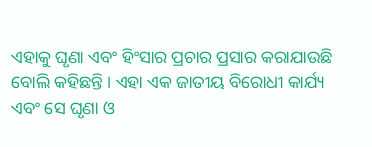ଏହାକୁ ଘୃଣା ଏବଂ ହିଂସାର ପ୍ରଚାର ପ୍ରସାର କରାଯାଉଛି ବୋଲି କହିଛନ୍ତି । ଏହା ଏକ ଜାତୀୟ ବିରୋଧୀ କାର୍ଯ୍ୟ ଏବଂ ସେ ଘୃଣା ଓ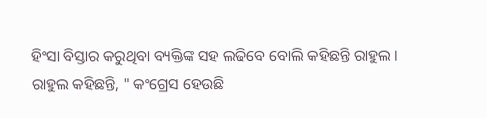ହିଂସା ବିସ୍ତାର କରୁଥିବା ବ୍ୟକ୍ତିଙ୍କ ସହ ଲଢିବେ ବୋଲି କହିଛନ୍ତି ରାହୁଲ ।
ରାହୁଲ କହିଛନ୍ତି, " କଂଗ୍ରେସ ହେଉଛି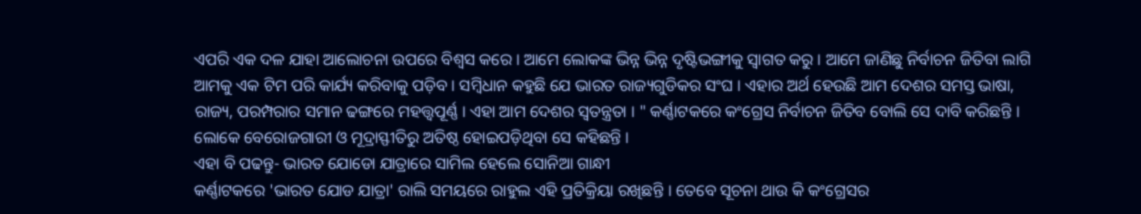ଏପରି ଏକ ଦଳ ଯାହା ଆଲୋଚନା ଉପରେ ବିଶ୍ବସ କରେ । ଆମେ ଲୋକଙ୍କ ଭିନ୍ନ ଭିନ୍ନ ଦୃଷ୍ଟିଭଙ୍ଗୀକୁ ସ୍ବାଗତ କରୁ । ଆମେ ଜାଣିଛୁ ନିର୍ବାଚନ ଜିତିବା ଲାଗି ଆମକୁ ଏକ ଟିମ ପରି କାର୍ଯ୍ୟ କରିବାକୁ ପଡ଼ିବ । ସମ୍ବିଧାନ କହୁଛି ଯେ ଭାରତ ରାଜ୍ୟଗୁଡିକର ସଂଘ । ଏହାର ଅର୍ଥ ହେଉଛି ଆମ ଦେଶର ସମସ୍ତ ଭାଷା, ରାଜ୍ୟ, ପରମ୍ପରାର ସମାନ ଢଙ୍ଗରେ ମହତ୍ତ୍ବପୂର୍ଣ୍ଣ । ଏହା ଆମ ଦେଶର ସ୍ବତନ୍ତ୍ରତା । " କର୍ଣ୍ଣାଟକରେ କଂଗ୍ରେସ ନିର୍ବାଚନ ଜିତିବ ବୋଲି ସେ ଦାବି କରିଛନ୍ତି । ଲୋକେ ବେରୋଜଗାରୀ ଓ ମୂଦ୍ରାସ୍ଫୀତିରୁ ଅତିଷ୍ଠ ହୋଇପଡ଼ିଥିବା ସେ କହିଛନ୍ତି ।
ଏହା ବି ପଢନ୍ତୁ- ଭାରତ ଯୋଡୋ ଯାତ୍ରାରେ ସାମିଲ ହେଲେ ସୋନିଆ ଗାନ୍ଧୀ
କର୍ଣ୍ଣାଟକରେ 'ଭାରତ ଯୋଡ ଯାତ୍ରା' ରାଲି ସମୟରେ ରାହୁଲ ଏହି ପ୍ରତିକ୍ରିୟା ରଖିଛନ୍ତି । ତେବେ ସୂଚନା ଥାଉ କି କଂଗ୍ରେସର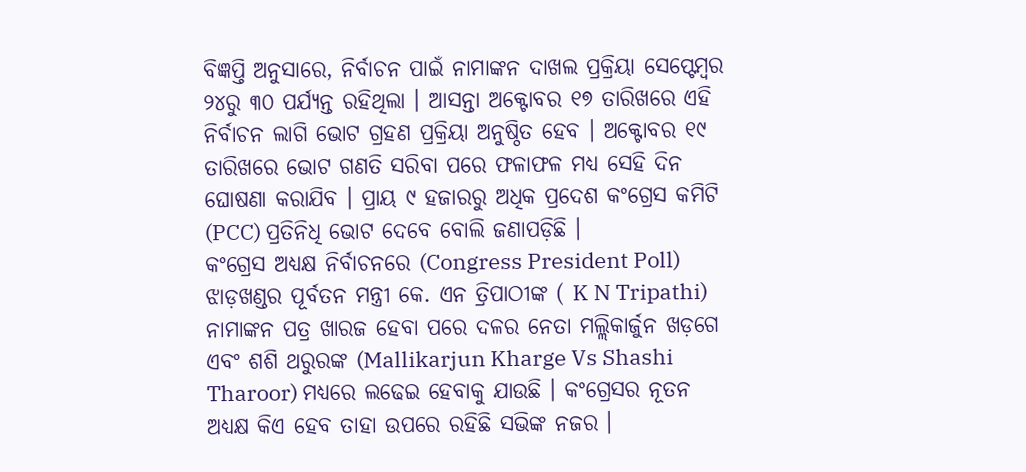ବିଜ୍ଞପ୍ତି ଅନୁସାରେ, ନିର୍ବାଚନ ପାଇଁ ନାମାଙ୍କନ ଦାଖଲ ପ୍ରକ୍ରିୟା ସେପ୍ଟେମ୍ବର ୨୪ରୁ ୩୦ ପର୍ଯ୍ୟନ୍ତ ରହିଥିଲା । ଆସନ୍ତା ଅକ୍ଟୋବର ୧୭ ତାରିଖରେ ଏହି ନିର୍ବାଚନ ଲାଗି ଭୋଟ ଗ୍ରହଣ ପ୍ରକ୍ରିୟା ଅନୁଷ୍ଠିତ ହେବ । ଅକ୍ଟୋବର ୧୯ ତାରିଖରେ ଭୋଟ ଗଣତି ସରିବା ପରେ ଫଳାଫଳ ମଧ୍ୟ ସେହି ଦିନ ଘୋଷଣା କରାଯିବ । ପ୍ରାୟ ୯ ହଜାରରୁ ଅଧିକ ପ୍ରଦେଶ କଂଗ୍ରେସ କମିଟି (PCC) ପ୍ରତିନିଧି ଭୋଟ ଦେବେ ବୋଲି ଜଣାପଡ଼ିଛି ।
କଂଗ୍ରେସ ଅଧ୍ୟକ୍ଷ ନିର୍ବାଚନରେ (Congress President Poll) ଝାଡ଼ଖଣ୍ଡର ପୂର୍ବତନ ମନ୍ତ୍ରୀ କେ. ଏନ ତ୍ରିପାଠୀଙ୍କ ( K N Tripathi) ନାମାଙ୍କନ ପତ୍ର ଖାରଜ ହେବା ପରେ ଦଳର ନେତା ମଲ୍ଲିକାର୍ଜୁନ ଖଡ଼ଗେ ଏବଂ ଶଶି ଥରୁରଙ୍କ (Mallikarjun Kharge Vs Shashi Tharoor) ମଧ୍ୟରେ ଲଢେଇ ହେବାକୁ ଯାଉଛି । କଂଗ୍ରେସର ନୂତନ ଅଧ୍ୟକ୍ଷ କିଏ ହେବ ତାହା ଉପରେ ରହିଛି ସଭିଙ୍କ ନଜର ।